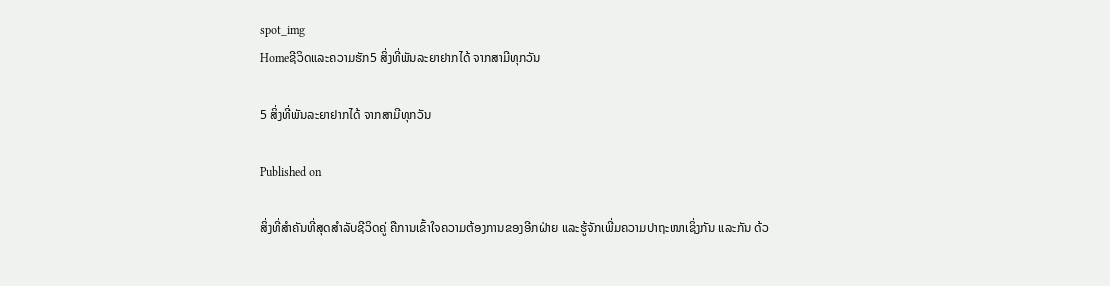spot_img
Homeຊີວິດແລະຄວາມຮັກ5 ສິ່ງທີ່ພັນລະຍາຢາກໄດ້ ຈາກສາມີທຸກວັນ

5 ສິ່ງທີ່ພັນລະຍາຢາກໄດ້ ຈາກສາມີທຸກວັນ

Published on

ສິ່ງທີ່ສຳຄັນທີ່ສຸດສຳລັບຊີວິດຄູ່ ຄືການເຂົ້າໃຈຄວາມຕ້ອງການຂອງອີກຝ່າຍ ແລະຮູ້ຈັກເພີ່ມຄວາມປາຖະໜາເຊິ່ງກັນ ແລະກັນ ດ້ວ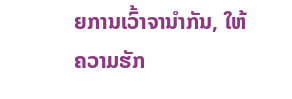ຍການເວົ້າຈານຳກັນ, ໃຫ້ຄວາມຮັກ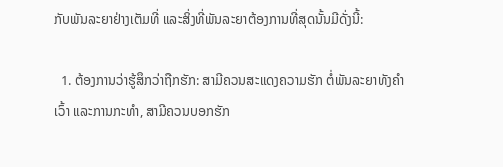ກັບພັນລະຍາຢ່າງເຕັມທີ່ ແລະສິ່ງທີ່ພັນລະຍາຕ້ອງການທີ່ສຸດນັ້ນມີດັ່ງນີ້:

  1. ຕ້ອງການວ່າຮູ້ສຶກວ່າຖືກຮັກ: ສາມີຄວນສະແດງຄວາມຮັກ ຕໍ່ພັນລະຍາທັງຄຳເວົ້າ ແລະການກະທຳ, ສາມີຄວນບອກຮັກ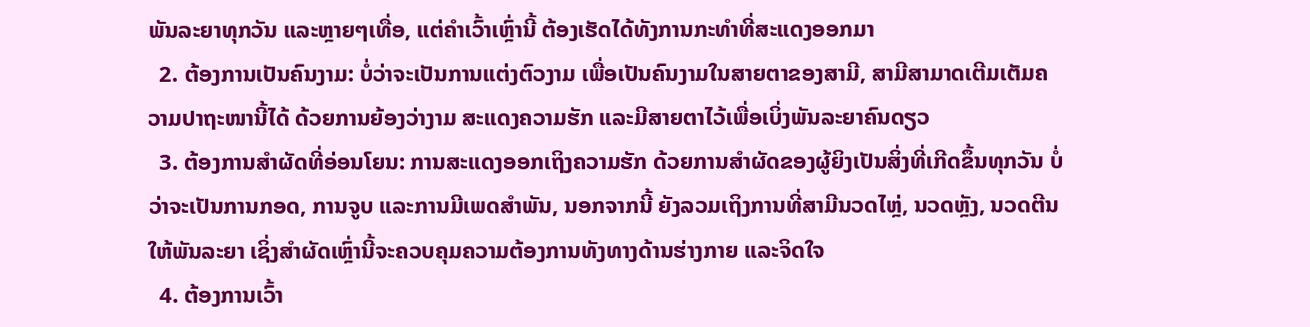ພັນລະຍາທຸກວັນ ແລະຫຼາຍໆເທື່ອ, ແຕ່ຄຳເວົ້າເຫຼົ່ານີ້ ຕ້ອງເຮັດໄດ້ທັງການກະທຳທີ່ສະແດງອອກມາ
  2. ຕ້ອງການເປັນຄົນງາມ: ບໍ່ວ່າຈະເປັນການແຕ່ງຕົວງາມ ເພື່ອເປັນຄົນງາມໃນສາຍຕາຂອງສາມີ, ສາມີສາມາດເຕີມເຕັມຄວາມປາຖະໜານີ້ໄດ້ ດ້ວຍການຍ້ອງວ່າງາມ ສະແດງຄວາມຮັກ ແລະມີສາຍຕາໄວ້ເພື່ອເບິ່ງພັນລະຍາຄົນດຽວ
  3. ຕ້ອງການສຳຜັດທີ່ອ່ອນໂຍນ: ການສະແດງອອກເຖິງຄວາມຮັກ ດ້ວຍການສຳຜັດຂອງຜູ້ຍິງເປັນສິ່ງທີ່ເກີດຂຶ້ນທຸກວັນ ບໍ່ວ່າຈະເປັນການກອດ, ການຈູບ ແລະການມີເພດສຳພັນ, ນອກຈາກນີ້ ຍັງລວມເຖິງການທີ່ສາມີນວດໄຫຼ່, ນວດຫຼັງ, ນວດຕີນໃຫ້ພັນລະຍາ ເຊິ່ງສຳຜັດເຫຼົ່ານີ້ຈະຄວບຄຸມຄວາມຕ້ອງການທັງທາງດ້ານຮ່າງກາຍ ແລະຈິດໃຈ
  4. ຕ້ອງການເວົ້າ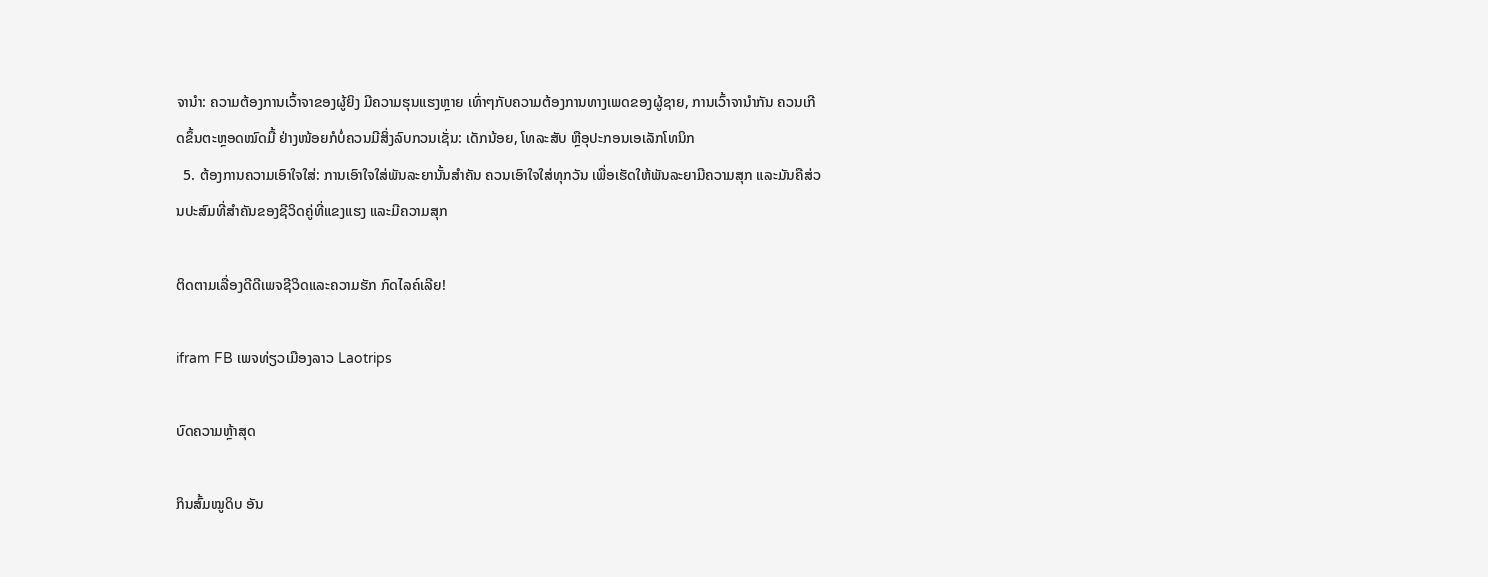ຈານຳ: ຄວາມຕ້ອງການເວົ້າຈາຂອງຜູ້ຍິງ ມີຄວາມຮຸນແຮງຫຼາຍ ເທົ່າໆກັບຄວາມຕ້ອງການທາງເພດຂອງຜູ້ຊາຍ, ການເວົ້າຈານຳກັນ ຄວນເກີດຂຶ້ນຕະຫຼອດໝົດມື້ ຢ່າງໜ້ອຍກໍບໍ່ຄວນມີສິ່ງລົບກວນເຊັ່ນ: ເດັກນ້ອຍ, ໂທລະສັບ ຫຼືອຸປະກອນເອເລັກໂທນິກ
  5. ຕ້ອງການຄວາມເອົາໃຈໃສ່: ການເອົາໃຈໃສ່ພັນລະຍານັ້ນສຳຄັນ ຄວນເອົາໃຈໃສ່ທຸກວັນ ເພື່ອເຮັດໃຫ້ພັນລະຍາມີຄວາມສຸກ ແລະມັນຄືສ່ວນປະສົມທີ່ສຳຄັນຂອງຊີວິດຄູ່ທີ່ແຂງແຮງ ແລະມີຄວາມສຸກ

ຕິດຕາມເລື່ອງດີດີເພຈຊີວິດແລະຄວາມຮັກ ກົດໄລຄ໌ເລີຍ!

ifram FB ເພຈທ່ຽວເມືອງລາວ Laotrips

ບົດຄວາມຫຼ້າສຸດ

ກິນສົ້ມໝູດິບ ອັນ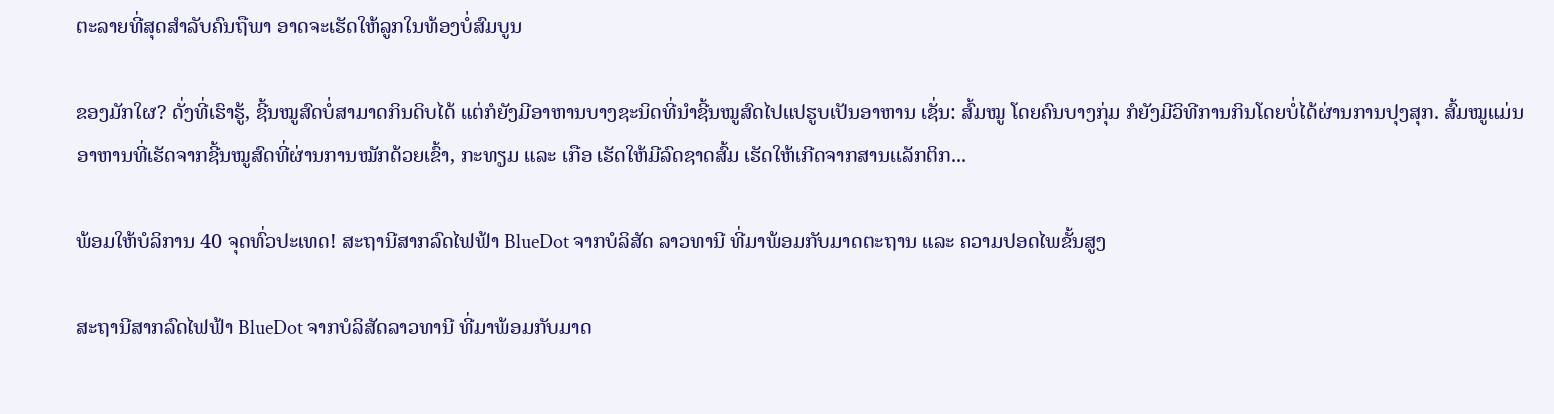ຕະລາຍທີ່ສຸດສຳລັບຄົນຖືພາ ອາດຈະເຮັດໃຫ້ລູກໃນທ້ອງບໍ່ສົມບູນ

ຂອງມັກໃຜ? ດັ່ງທີ່ເຮົາຮູ້, ຊີ້ນໝູສົດບໍ່ສາມາດກິນດິບໄດ້ ແຕ່ກໍຍັງມີອາຫານບາງຊະນິດທີ່ນໍາຊີ້ນໝູສົດໄປແປຮູບເປັນອາຫານ ເຊັ່ນ: ສົ້ມໝູ ໂດຍຄົນບາງກຸ່ມ ກໍຍັງມີວິທີການກິນໂດຍບໍ່ໄດ້ຜ່ານການປຸງສຸກ. ສົ້ມໝູແມ່ນອາຫານທີ່ເຮັດຈາກຊີ້ນໝູສົດທີ່ຜ່ານການໝັກດ້ວຍເຂົ້າ, ກະທຽມ ແລະ ເກືອ ເຮັດໃຫ້ມີລົດຊາດສົ້ມ ເຮັດໃຫ້ເກີດຈາກສານເເລັກຕິກ...

ພ້ອມໃຫ້ບໍລິການ 40 ຈຸດທົ່ວປະເທດ! ສະຖານີສາກລົດໄຟຟ້າ BlueDot ຈາກບໍລິສັດ ລາວທານີ ທີ່ມາພ້ອມກັບມາດຕະຖານ ແລະ ຄວາມປອດໄພຂັ້ນສູງ

ສະຖານີສາກລົດໄຟຟ້າ BlueDot ຈາກບໍລິສັດລາວທານີ ທີ່ມາພ້ອມກັບມາດ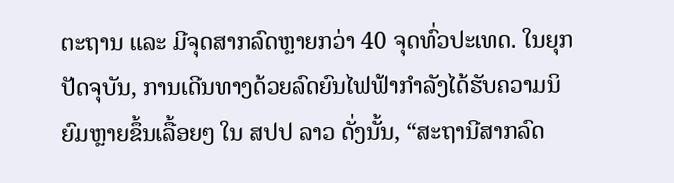ຕະຖານ ແລະ ມີຈຸດສາກລົດຫຼາຍກວ່າ 40 ຈຸດທົ່ວປະເທດ. ໃນຍຸກປັດຈຸບັນ, ການເດີນທາງດ້ວຍລົດຍົນໄຟຟ້າກໍາລັງໄດ້ຮັບຄວາມນິຍົມຫຼາຍຂຶ້ນເລື້ອຍໆ ໃນ ສປປ ລາວ ດັ່ງນັ້ນ, “ສະຖານີສາກລົດ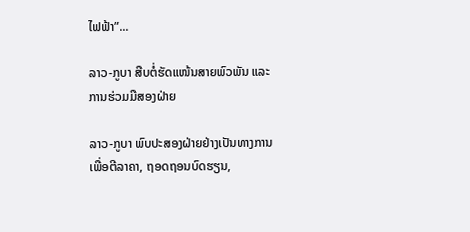ໄຟຟ້າ”...

ລາວ-ກູບາ ສືບຕໍ່ຮັດແໜ້ນສາຍພົວພັນ ແລະ ການຮ່ວມມືສອງຝ່າຍ

ລາວ-ກູບາ ພົບປະສອງຝ່າຍຢ່າງເປັນທາງການ ເພື່ອຕີລາຄາ, ຖອດຖອນບົດຮຽນ,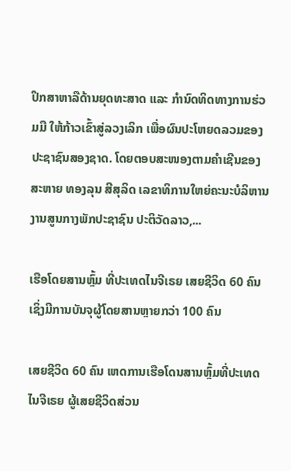ປຶກສາຫາລືດ້ານຍຸດທະສາດ ແລະ ກໍານົດທິດທາງການຮ່ວມມື ໃຫ້ກ້າວເຂົ້າສູ່ລວງເລິກ ເພື່ອຜົນປະໂຫຍດລວມຂອງປະຊາຊົນສອງຊາດ. ໂດຍຕອບສະໜອງຕາມຄໍາເຊີນຂອງ ສະຫາຍ ທອງລຸນ ສີສຸລິດ ເລຂາທິການໃຫຍ່ຄະນະບໍລິຫານງານສູນກາງພັກປະຊາຊົນ ປະຕິວັດລາວ,...

ເຮືອໂດຍສານຫຼົ້ມ ທີ່ປະເທດໄນຈີເຣຍ ເສຍຊີວິດ 60 ຄົນ ເຊິ່ງມີການບັນຈຸຜູ້ໂດຍສານຫຼາຍກວ່າ 100 ຄົນ

ເສຍຊີວິດ 60 ຄົນ ເຫດການເຮືອໂດນສານຫຼົ້ມທີ່ປະເທດໄນຈີເຣຍ ຜູ້ເສຍຊີວິດສ່ວນ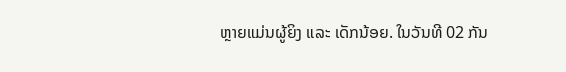ຫຼາຍແມ່ນຜູ້ຍິງ ແລະ ເດັກນ້ອຍ. ໃນວັນທີ 02 ກັນ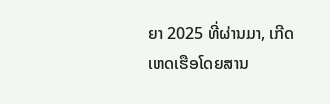ຍາ 2025 ທີ່ຜ່ານມາ, ເກີດເຫດເຮືອໂດຍສານ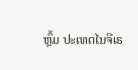ຫຼົ້ມ ປະເທດໄນຈີເຣ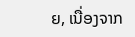ຍ, ເນື່ອງຈາກ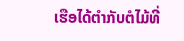ເຮືອໄດ້ຕໍາກັບຕໍໄມ້ທີ່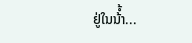ຢູ່ໃນນ້ໍ້າ...